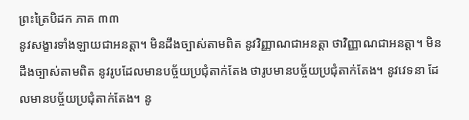ព្រះត្រៃបិដក ភាគ ៣៣
នូវសង្ខារទាំងឡាយជាអនត្តា។ មិនដឹងច្បាស់តាមពិត នូវវិញ្ញាណជាអនត្តា ថាវិញ្ញាណជាអនត្តា។ មិនដឹងច្បាស់តាមពិត នូវរូបដែលមានបច្ច័យប្រជុំតាក់តែង ថារូបមានបច្ច័យប្រជុំតាក់តែង។ នូវវេទនា ដែលមានបច្ច័យប្រជុំតាក់តែង។ នូ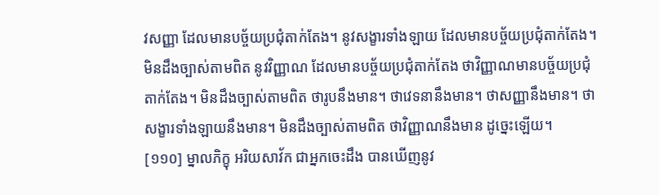វសញ្ញា ដែលមានបច្ច័យប្រជុំតាក់តែង។ នូវសង្ខារទាំងឡាយ ដែលមានបច្ច័យប្រជុំតាក់តែង។ មិនដឹងច្បាស់តាមពិត នូវវិញ្ញាណ ដែលមានបច្ច័យប្រជុំតាក់តែង ថាវិញ្ញាណមានបច្ច័យប្រជុំតាក់តែង។ មិនដឹងច្បាស់តាមពិត ថារូបនឹងមាន។ ថាវេទនានឹងមាន។ ថាសញ្ញានឹងមាន។ ថាសង្ខារទាំងឡាយនឹងមាន។ មិនដឹងច្បាស់តាមពិត ថាវិញ្ញាណនឹងមាន ដូច្នេះឡើយ។
[១១០] ម្នាលភិក្ខុ អរិយសាវ័ក ជាអ្នកចេះដឹង បានឃើញនូវ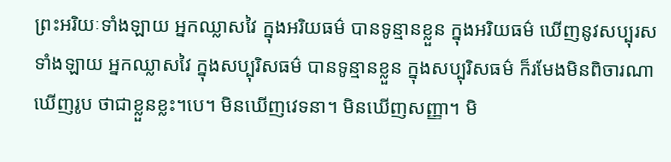ព្រះអរិយៈទាំងឡាយ អ្នកឈ្លាសវៃ ក្នុងអរិយធម៌ បានទូន្មានខ្លួន ក្នុងអរិយធម៌ ឃើញនូវសប្បុរសទាំងឡាយ អ្នកឈ្លាសវៃ ក្នុងសប្បុរិសធម៌ បានទូន្មានខ្លួន ក្នុងសប្បុរិសធម៌ ក៏រមែងមិនពិចារណាឃើញរូប ថាជាខ្លួនខ្លះ។បេ។ មិនឃើញវេទនា។ មិនឃើញសញ្ញា។ មិ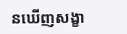នឃើញសង្ខា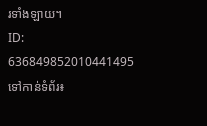រទាំងឡាយ។
ID: 636849852010441495
ទៅកាន់ទំព័រ៖